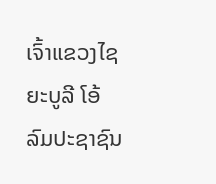ເຈົ້າແຂວງໄຊຍະບູລີ ໂອ້ລົມປະຊາຊົນ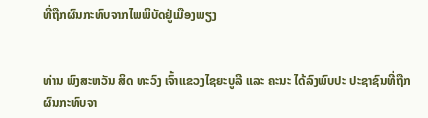ທີ່ຖືກຜົນກະທົບຈາກໄພພິບັດຢູ່ເມືອງພຽງ


ທ່ານ ພົງສະຫວັນ ສິດ ທະວົງ ເຈົ້າແຂວງໄຊຍະບູລີ ແລະ ຄະນະ ໄດ້ລົງພົບປະ ປະຊາຊົນທີ່ຖືກຜົນກະທົບຈາ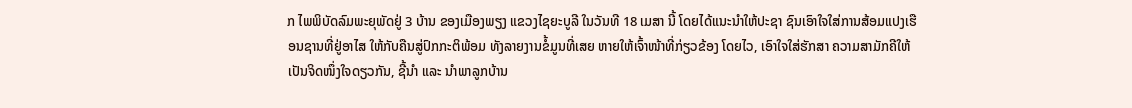ກ ໄພພິບັດລົມພະຍຸພັດຢູ່ 3 ບ້ານ ຂອງເມືອງພຽງ ແຂວງໄຊຍະບູລີ ໃນວັນທີ 18 ເມສາ ນີ້ ໂດຍໄດ້ແນະນຳໃຫ້ປະຊາ ຊົນເອົາໃຈໃສ່ການສ້ອມແປງເຮືອນຊານທີ່ຢູ່ອາໄສ ໃຫ້ກັບຄືນສູ່ປົກກະຕິພ້ອມ ທັງລາຍງານຂໍ້ມູນທີ່ເສຍ ຫາຍໃຫ້ເຈົ້າໜ້າທີ່ກ່ຽວຂ້ອງ ໂດຍໄວ, ເອົາໃຈໃສ່ຮັກສາ ຄວາມສາມັກຄີໃຫ້ເປັນຈິດໜຶ່ງໃຈດຽວກັນ, ຊີ້ນຳ ແລະ ນຳພາລູກບ້ານ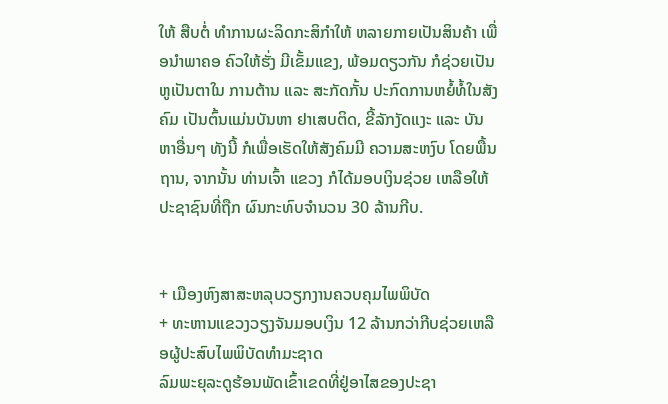ໃຫ້ ສືບຕໍ່ ທຳການຜະລິດກະສິກຳໃຫ້ ຫລາຍກາຍເປັນສິນຄ້າ ເພື່ອນຳພາຄອ ຄົວໃຫ້ຮັ່ງ ມີເຂັ້ມແຂງ, ພ້ອມດຽວກັນ ກໍຊ່ວຍເປັນຫູເປັນຕາໃນ ການຕ້ານ ແລະ ສະກັດກັ້ນ ປະກົດການຫຍໍ້ທໍ້ໃນສັງ ຄົມ ເປັນຕົ້ນແມ່ນບັນຫາ ຢາເສບຕິດ, ຂີ້ລັກງັດແງະ ແລະ ບັນຫາອື່ນໆ ທັງນີ້ ກໍເພື່ອເຮັດໃຫ້ສັງຄົມມີ ຄວາມສະຫງົບ ໂດຍພື້ນ ຖານ, ຈາກນັ້ນ ທ່ານເຈົ້າ ແຂວງ ກໍໄດ້ມອບເງິນຊ່ວຍ ເຫລືອໃຫ້ປະຊາຊົນທີ່ຖືກ ຜົນກະທົບຈໍານວນ 30 ລ້ານກີບ.


+ ເມືອງຫົງສາສະຫລຸບວຽກງານຄວບຄຸມໄພພິບັດ
+ ທະຫານແຂວງວຽງຈັນມອບເງິນ 12 ລ້ານກວ່າກີບຊ່ວຍເຫລືອຜູ້ປະສົບໄພພິບັດທຳມະຊາດ
ລົມພະຍຸລະດູຮ້ອນພັດເຂົ້າເຂດທີ່ຢູ່ອາໄສຂອງປະຊາ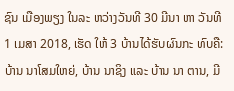ຊົນ ເມືອງພຽງ ໃນລະ ຫວ່າງວັນທີ 30 ມີນາ ຫາ ວັນທີ 1 ເມສາ 2018, ເຮັດ ໃຫ້ 3 ບ້ານໄດ້ຮັບຜົນກະ ທົບຄື: ບ້ານ ນາໂສມໃຫຍ່, ບ້ານ ນາຊິງ ແລະ ບ້ານ ນາ ຕານ, ມີ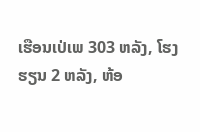ເຮືອນເປ່ເພ 303 ຫລັງ, ໂຮງຮຽນ 2 ຫລັງ, ຫ້ອ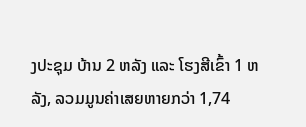ງປະຊຸມ ບ້ານ 2 ຫລັງ ແລະ ໂຮງສີເຂົ້າ 1 ຫລັງ, ລວມມູນຄ່າເສຍຫາຍກວ່າ 1,74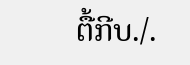ຕື້ກີບ./.